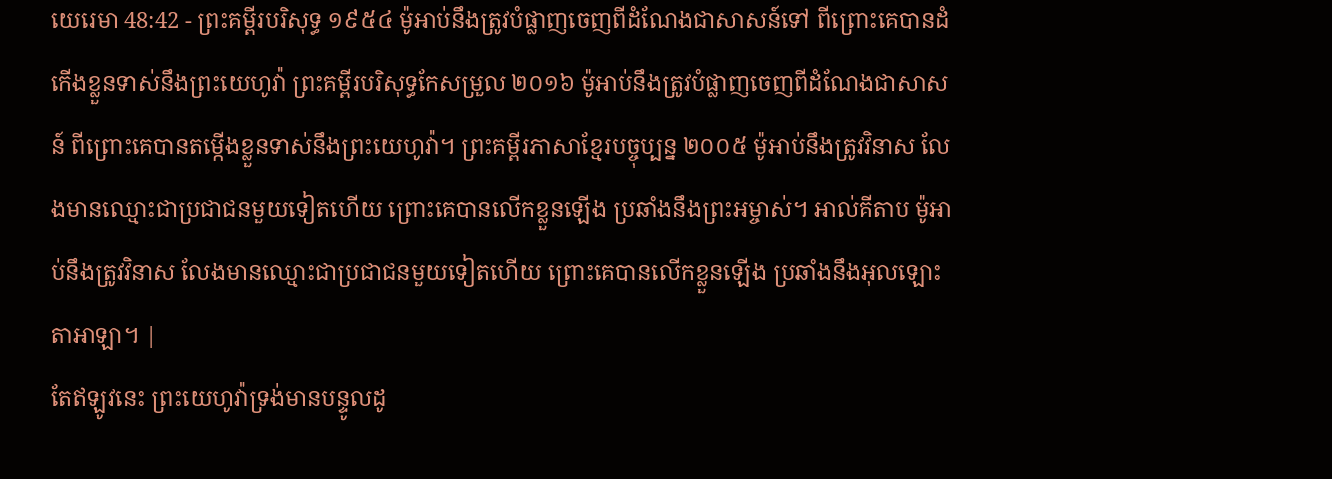យេរេមា 48:42 - ព្រះគម្ពីរបរិសុទ្ធ ១៩៥៤ ម៉ូអាប់នឹងត្រូវបំផ្លាញចេញពីដំណែងជាសាសន៍ទៅ ពីព្រោះគេបានដំកើងខ្លួនទាស់នឹងព្រះយេហូវ៉ា ព្រះគម្ពីរបរិសុទ្ធកែសម្រួល ២០១៦ ម៉ូអាប់នឹងត្រូវបំផ្លាញចេញពីដំណែងជាសាសន៍ ពីព្រោះគេបានតម្កើងខ្លួនទាស់នឹងព្រះយេហូវ៉ា។ ព្រះគម្ពីរភាសាខ្មែរបច្ចុប្បន្ន ២០០៥ ម៉ូអាប់នឹងត្រូវវិនាស លែងមានឈ្មោះជាប្រជាជនមួយទៀតហើយ ព្រោះគេបានលើកខ្លួនឡើង ប្រឆាំងនឹងព្រះអម្ចាស់។ អាល់គីតាប ម៉ូអាប់នឹងត្រូវវិនាស លែងមានឈ្មោះជាប្រជាជនមួយទៀតហើយ ព្រោះគេបានលើកខ្លួនឡើង ប្រឆាំងនឹងអុលឡោះតាអាឡា។ |
តែឥឡូវនេះ ព្រះយេហូវ៉ាទ្រង់មានបន្ទូលដូ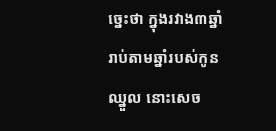ច្នេះថា ក្នុងរវាង៣ឆ្នាំ រាប់តាមឆ្នាំរបស់កូនឈ្នួល នោះសេច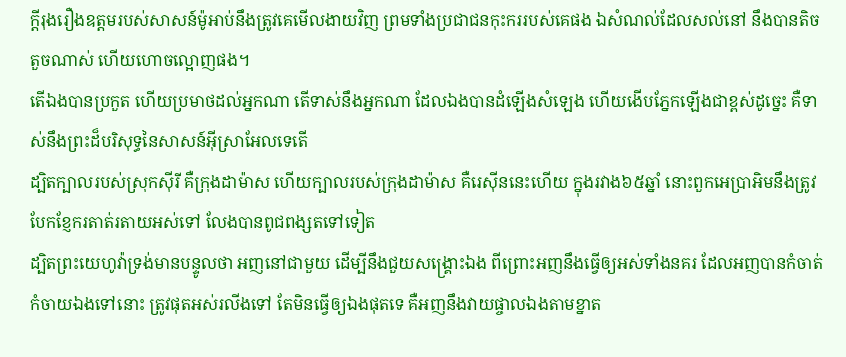ក្ដីរុងរឿងឧត្តមរបស់សាសន៍ម៉ូអាប់នឹងត្រូវគេមើលងាយវិញ ព្រមទាំងប្រជាជនកុះកររបស់គេផង ឯសំណល់ដែលសល់នៅ នឹងបានតិចតួចណាស់ ហើយហោចល្អោញផង។
តើឯងបានប្រកួត ហើយប្រមាថដល់អ្នកណា តើទាស់នឹងអ្នកណា ដែលឯងបានដំឡើងសំឡេង ហើយងើបភ្នែកឡើងជាខ្ពស់ដូច្នេះ គឺទាស់នឹងព្រះដ៏បរិសុទ្ធនៃសាសន៍អ៊ីស្រាអែលទេតើ
ដ្បិតក្បាលរបស់ស្រុកស៊ីរី គឺក្រុងដាម៉ាស ហើយក្បាលរបស់ក្រុងដាម៉ាស គឺរេស៊ីននេះហើយ ក្នុងរវាង៦៥ឆ្នាំ នោះពួកអេប្រាអិមនឹងត្រូវបែកខ្ញែករតាត់រតាយអស់ទៅ លែងបានពូជពង្សតទៅទៀត
ដ្បិតព្រះយេហូវ៉ាទ្រង់មានបន្ទូលថា អញនៅជាមួយ ដើម្បីនឹងជួយសង្គ្រោះឯង ពីព្រោះអញនឹងធ្វើឲ្យអស់ទាំងនគរ ដែលអញបានកំចាត់កំចាយឯងទៅនោះ ត្រូវផុតអស់រលីងទៅ តែមិនធ្វើឲ្យឯងផុតទេ គឺអញនឹងវាយផ្ចាលឯងតាមខ្នាត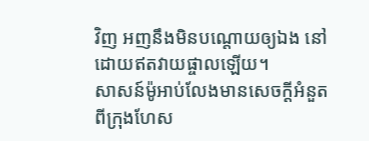វិញ អញនឹងមិនបណ្តោយឲ្យឯង នៅដោយឥតវាយផ្ចាលឡើយ។
សាសន៍ម៉ូអាប់លែងមានសេចក្ដីអំនួត ពីក្រុងហែស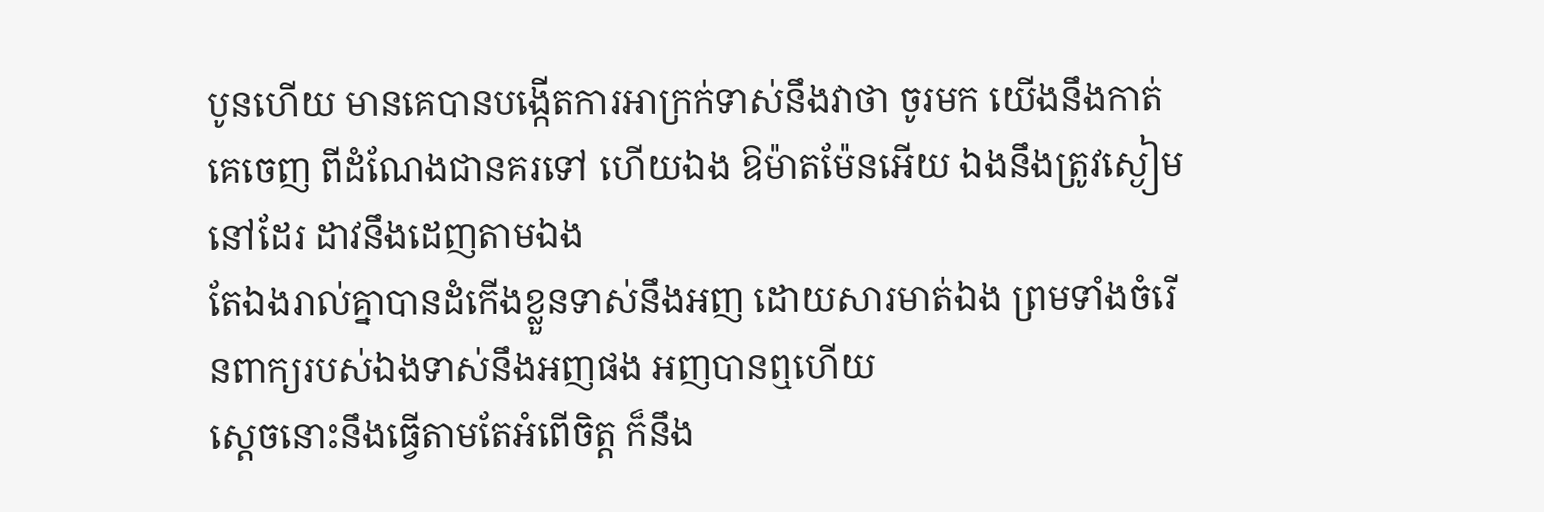បូនហើយ មានគេបានបង្កើតការអាក្រក់ទាស់នឹងវាថា ចូរមក យើងនឹងកាត់គេចេញ ពីដំណែងជានគរទៅ ហើយឯង ឱម៉ាតម៉ែនអើយ ឯងនឹងត្រូវស្ងៀមនៅដែរ ដាវនឹងដេញតាមឯង
តែឯងរាល់គ្នាបានដំកើងខ្លួនទាស់នឹងអញ ដោយសារមាត់ឯង ព្រមទាំងចំរើនពាក្យរបស់ឯងទាស់នឹងអញផង អញបានឮហើយ
ស្តេចនោះនឹងធ្វើតាមតែអំពើចិត្ត ក៏នឹង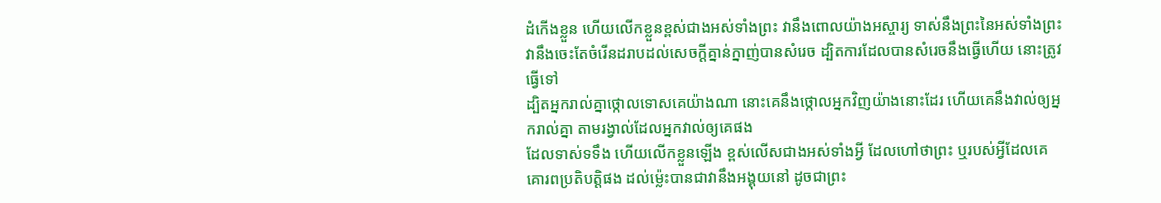ដំកើងខ្លួន ហើយលើកខ្លួនខ្ពស់ជាងអស់ទាំងព្រះ វានឹងពោលយ៉ាងអស្ចារ្យ ទាស់នឹងព្រះនៃអស់ទាំងព្រះ វានឹងចេះតែចំរើនដរាបដល់សេចក្ដីគ្នាន់ក្នាញ់បានសំរេច ដ្បិតការដែលបានសំរេចនឹងធ្វើហើយ នោះត្រូវធ្វើទៅ
ដ្បិតអ្នករាល់គ្នាថ្កោលទោសគេយ៉ាងណា នោះគេនឹងថ្កោលអ្នកវិញយ៉ាងនោះដែរ ហើយគេនឹងវាល់ឲ្យអ្នករាល់គ្នា តាមរង្វាល់ដែលអ្នកវាល់ឲ្យគេផង
ដែលទាស់ទទឹង ហើយលើកខ្លួនឡើង ខ្ពស់លើសជាងអស់ទាំងអ្វី ដែលហៅថាព្រះ ឬរបស់អ្វីដែលគេគោរពប្រតិបត្តិផង ដល់ម៉្លេះបានជាវានឹងអង្គុយនៅ ដូចជាព្រះ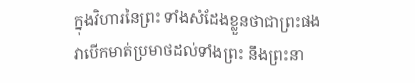ក្នុងវិហារនៃព្រះ ទាំងសំដែងខ្លួនថាជាព្រះផង
វាបើកមាត់ប្រមាថដល់ទាំងព្រះ នឹងព្រះនា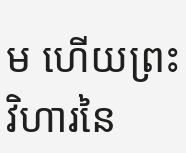ម ហើយព្រះវិហារនៃ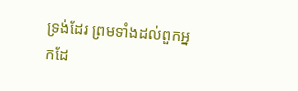ទ្រង់ដែរ ព្រមទាំងដល់ពួកអ្នកដែ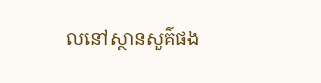លនៅស្ថានសួគ៌ផង